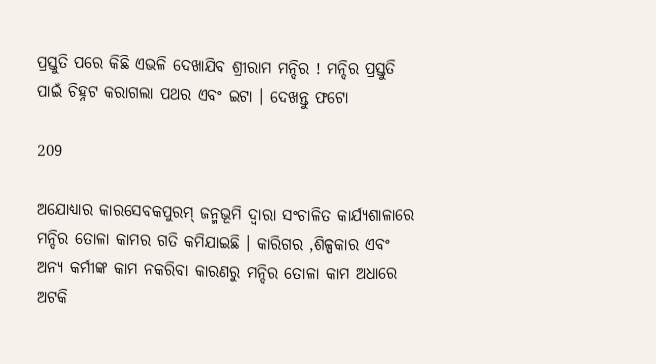ପ୍ରସ୍ତୁତି ପରେ କିଛି ଏଭଳି ଦେଖାଯିବ ଶ୍ରୀରାମ ମନ୍ଦିର ! ମନ୍ଦିର ପ୍ରସ୍ତୁତି ପାଇଁ ଚିହ୍ନଟ କରାଗଲା ପଥର ଏବଂ ଇଟା । ଦେଖନ୍ତୁ ଫଟୋ

209

ଅଯୋଧ୍ୟାର କାରସେବକପୁରମ୍ ଜନ୍ମଭୂମି ଦ୍ୱାରା ସଂଚାଳିତ କାର୍ଯ୍ୟଶାଳାରେ ମନ୍ଦିର ତୋଳା କାମର ଗତି କମିଯାଇଛି । କାରିଗର ,ଶିଳ୍ପକାର ଏବଂ ଅନ୍ୟ କର୍ମୀଙ୍କ କାମ ନକରିବା କାରଣରୁ ମନ୍ଦିର ତୋଳା କାମ ଅଧାରେ ଅଟକି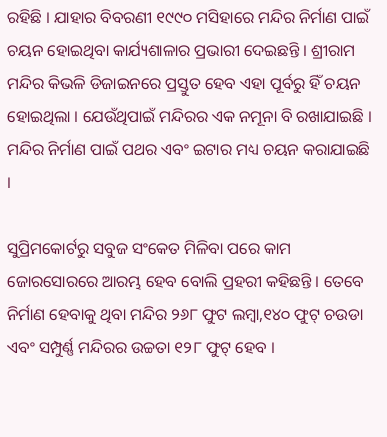ରହିଛି । ଯାହାର ବିବରଣୀ ୧୯୯୦ ମସିହାରେ ମନ୍ଦିର ନିର୍ମାଣ ପାଇଁ ଚୟନ ହୋଇଥିବା କାର୍ଯ୍ୟଶାଳାର ପ୍ରଭାରୀ ଦେଇଛନ୍ତି । ଶ୍ରୀରାମ ମନ୍ଦିର କିଭଳି ଡିଜାଇନରେ ପ୍ରସ୍ତୁତ ହେବ ଏହା ପୂର୍ବରୁ ହିଁ ଚୟନ ହୋଇଥିଲା । ଯେଉଁଥିପାଇଁ ମନ୍ଦିରର ଏକ ନମୂନା ବି ରଖାଯାଇଛି । ମନ୍ଦିର ନିର୍ମାଣ ପାଇଁ ପଥର ଏବଂ ଇଟାର ମଧ୍ୟ ଚୟନ କରାଯାଇଛି ।

ସୁପ୍ରିମକୋର୍ଟରୁ ସବୁଜ ସଂକେତ ମିଳିବା ପରେ କାମ ଜୋରସୋରରେ ଆରମ୍ଭ ହେବ ବୋଲି ପ୍ରହରୀ କହିଛନ୍ତି । ତେବେ ନିର୍ମାଣ ହେବାକୁ ଥିବା ମନ୍ଦିର ୨୬୮ ଫୁଟ ଲମ୍ବା,୧୪୦ ଫୁଟ୍ ଚଉଡା ଏବଂ ସମ୍ପୁର୍ଣ୍ଣ ମନ୍ଦିରର ଉଚ୍ଚତା ୧୨୮ ଫୁଟ୍ ହେବ ।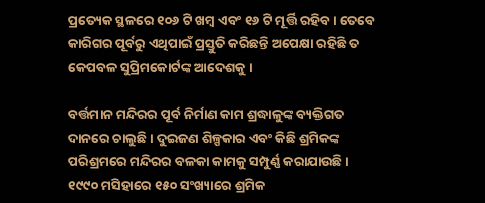ପ୍ରତ୍ୟେକ ସ୍ଥଳରେ ୧୦୬ ଟି ଖମ୍ବ ଏବଂ ୧୬ ଟି ମୂର୍ତ୍ତି ରହିବ । ତେବେ କାରିଗର ପୂର୍ବରୁ ଏଥିପାଇଁ ପ୍ରସ୍ତୁତି କରିଛନ୍ତି ଅପେକ୍ଷା ରହିଛି ତ କେପବଳ ସୁପ୍ରିମକୋର୍ଟଙ୍କ ଆଦେଶକୁ ।

ବର୍ତ୍ତମାନ ମନ୍ଦିରର ପୂର୍ବ ନିର୍ମାଣ କାମ ଶ୍ରଦ୍ଧାଳୁଙ୍କ ବ୍ୟକ୍ତିଗତ ଦାନରେ ଚାଲୁଛି । ଦୁଇଜଣ ଶିଳ୍ପକାର ଏବଂ କିଛି ଶ୍ରମିକଙ୍କ ପରିଶ୍ରମରେ ମନ୍ଦିରର ବଳକା କାମକୁ ସମ୍ପୁର୍ଣ୍ଣ କରାଯାଉଛି । ୧୯୯୦ ମସିହାରେ ୧୫୦ ସଂଖ୍ୟାରେ ଶ୍ରମିକ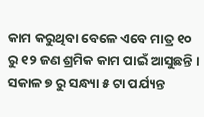କାମ କରୁଥିବା ବେଳେ ଏବେ ମାତ୍ର ୧୦ ରୁ ୧୨ ଜଣ ଶ୍ରମିକ କାମ ପାଇଁ ଆସୁଛନ୍ତି । ସକାଳ ୭ ରୁ ସନ୍ଧ୍ୟା ୫ ଟା ପର୍ଯ୍ୟନ୍ତ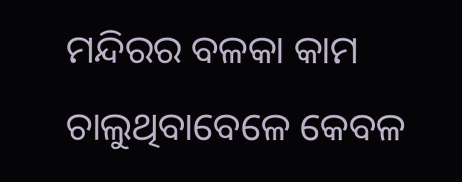ମନ୍ଦିରର ବଳକା କାମ ଚାଲୁଥିବାବେଳେ କେବଳ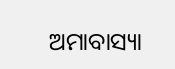ଅମାବାସ୍ୟା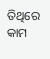ତିଥିରେ କାମ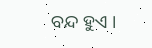ବନ୍ଦ ହୁଏ ।